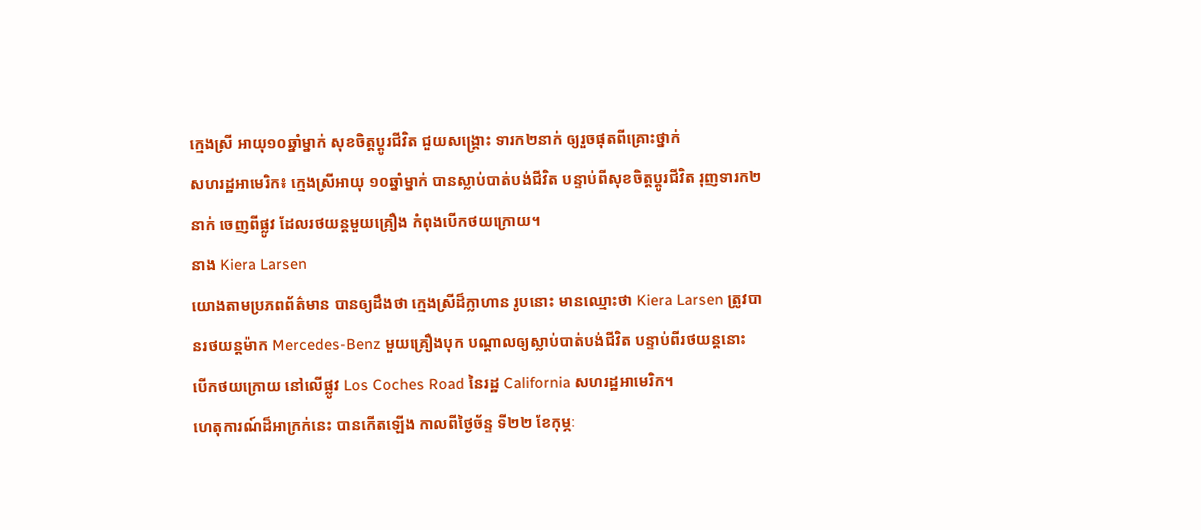ក្មេងស្រី អាយុ១០ឆ្នាំម្នាក់ សុខចិត្តប្តូរជីវិត ជួយសង្គ្រោះ ទារក២នាក់ ឲ្យរួចផុតពីគ្រោះថ្នាក់
សហរដ្ឋអាមេរិក៖ ក្មេងស្រីអាយុ ១០ឆ្នាំម្នាក់ បានស្លាប់បាត់បង់ជីវិត បន្ទាប់ពីសុខចិត្តប្តូរជីវិត រុញទារក២នាក់ ចេញពីផ្លូវ ដែលរថយន្តមួយគ្រឿង កំពុងបើកថយក្រោយ។
នាង Kiera Larsen
យោងតាមប្រភពព័ត៌មាន បានឲ្យដឹងថា ក្មេងស្រីដ៏ក្លាហាន រូបនោះ មានឈ្មោះថា Kiera Larsen ត្រូវបានរថយន្តម៉ាក Mercedes-Benz មួយគ្រឿងបុក បណ្តាលឲ្យស្លាប់បាត់បង់ជីវិត បន្ទាប់ពីរថយន្តនោះ បើកថយក្រោយ នៅលើផ្លូវ Los Coches Road នៃរដ្ឋ California សហរដ្ឋអាមេរិក។
ហេតុការណ៍ដ៏អាក្រក់នេះ បានកើតឡើង កាលពីថ្ងៃច័ន្ទ ទី២២ ខែកុម្ភៈ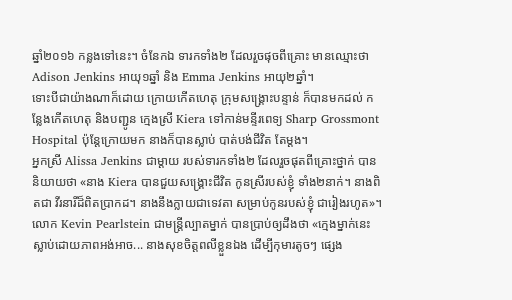ឆ្នាំ២០១៦ កន្លងទៅនេះ។ ចំនែកឯ ទារកទាំង២ ដែលរួចផុចពីគ្រោះ មានឈ្មោះថា Adison Jenkins អាយុ១ឆ្នាំ និង Emma Jenkins អាយុ២ឆ្នាំ។
ទោះបីជាយ៉ាងណាក៏ដោយ ក្រោយកើតហេតុ ក្រុមសង្គ្រោះបន្ទាន់ ក៏បានមកដល់ កន្លែងកើតហេតុ និងបញ្ជូន ក្មេងស្រី Kiera ទៅកាន់មន្ទីរពេទ្យ Sharp Grossmont Hospital ប៉ុន្តែក្រោយមក នាងក៏បានស្លាប់ បាត់បង់ជីវិត តែម្តង។
អ្នកស្រី Alissa Jenkins ជាម្តាយ របស់ទារកទាំង២ ដែលរួចផុតពីគ្រោះថ្នាក់ បាននិយាយថា «នាង Kiera បានជួយសង្គ្រោះជីវិត កូនស្រីរបស់ខ្ញុំ ទាំង២នាក់។ នាងពិតជា វីរនារីដ៏ពិតប្រាកដ។ នាងនឹងក្លាយជាទេវតា សម្រាប់កូនរបស់ខ្ញុំ ជារៀងរហូត»។
លោក Kevin Pearlstein ជាមន្ត្រីល្បាតម្នាក់ បានប្រាប់ឲ្យដឹងថា «ក្មេងម្នាក់នេះ ស្លាប់ដោយភាពអង់អាច... នាងសុខចិត្តពលីខ្លួនឯង ដើម្បីកុមារតូចៗ ផ្សេង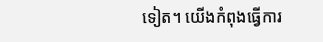ទៀត។ យើងកំពុងធ្វើការ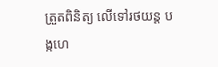ត្រួតពិនិត្យ លើទៅរថយន្ត បង្កហេ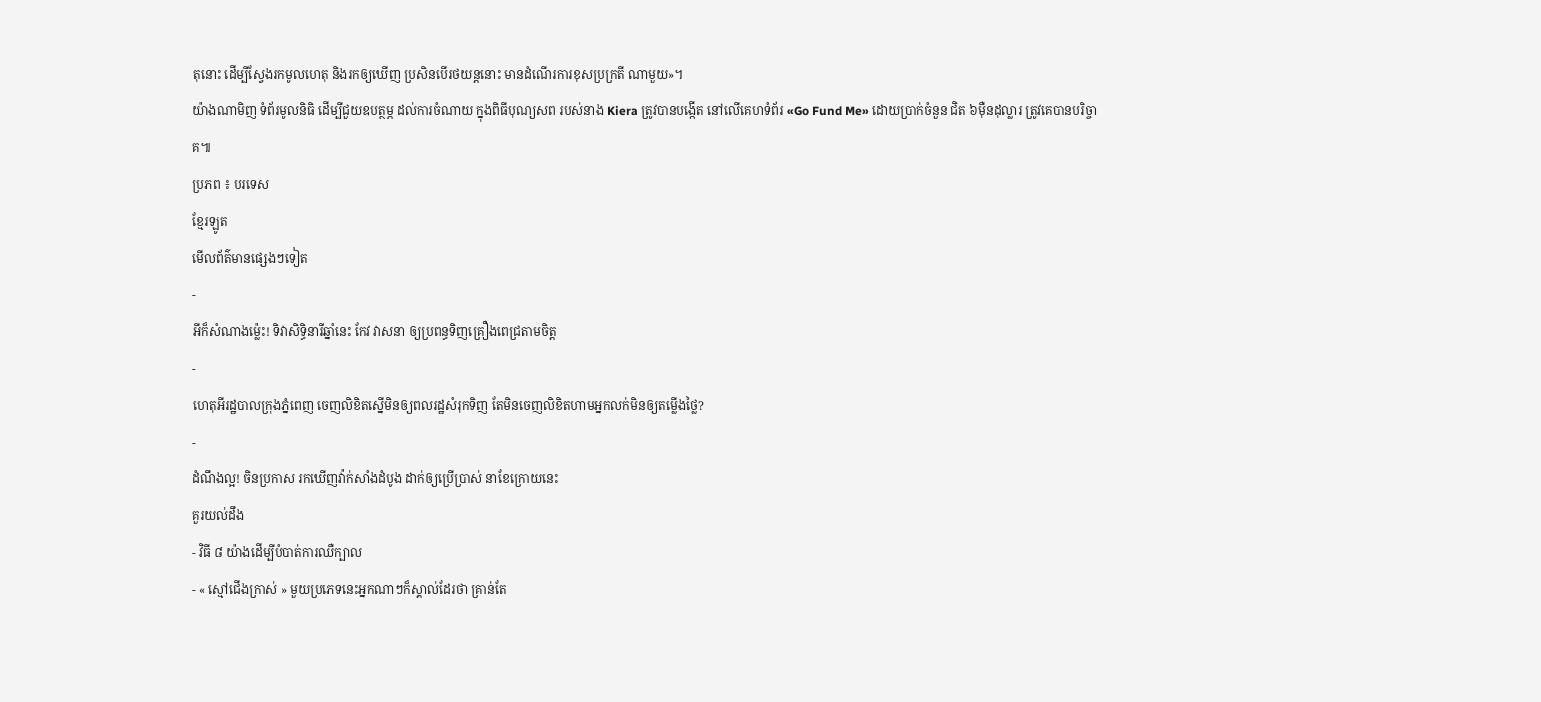តុនោះ ដើម្បីស្វែងរកមូលហេតុ និងរកឲ្យឃើញ ប្រសិនបើរថយន្តនោះ មានដំណើរការខុសប្រក្រតី ណាមួយ»។
យ៉ាងណាមិញ ទំព័រមូលនិធិ ដើម្បីជួយឧបត្ថម្ភ ដល់ការចំណាយ ក្នុងពិធីបុណ្យសព របស់នាង Kiera ត្រូវបានបង្កើត នៅលើគេហទំព័រ «Go Fund Me» ដោយប្រាក់ចំនួន ជិត ៦ម៉ឺនដុល្លារ ត្រូវគេបានបរិច្ចាគ៕
ប្រភព ៖ បរទេស
ខ្មែរឡូត
មើលព័ត៌មានផ្សេងៗទៀត
-
អីក៏សំណាងម្ល៉េះ! ទិវាសិទ្ធិនារីឆ្នាំនេះ កែវ វាសនា ឲ្យប្រពន្ធទិញគ្រឿងពេជ្រតាមចិត្ត
-
ហេតុអីរដ្ឋបាលក្រុងភ្នំពេញ ចេញលិខិតស្នើមិនឲ្យពលរដ្ឋសំរុកទិញ តែមិនចេញលិខិតហាមអ្នកលក់មិនឲ្យតម្លើងថ្លៃ?
-
ដំណឹងល្អ! ចិនប្រកាស រកឃើញវ៉ាក់សាំងដំបូង ដាក់ឲ្យប្រើប្រាស់ នាខែក្រោយនេះ
គួរយល់ដឹង
- វិធី ៨ យ៉ាងដើម្បីបំបាត់ការឈឺក្បាល
- « ស្មៅជើងក្រាស់ » មួយប្រភេទនេះអ្នកណាៗក៏ស្គាល់ដែរថា គ្រាន់តែ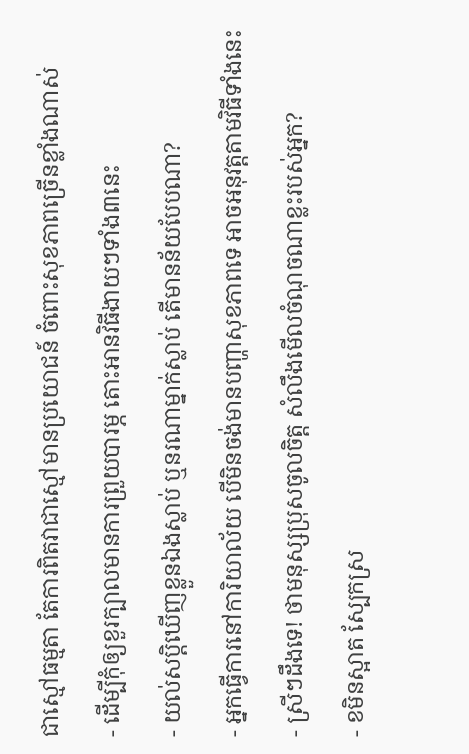ជាស្មៅធម្មតា តែការពិតវាជាស្មៅមានប្រយោជន៍ ចំពោះសុខភាពច្រើនខ្លាំងណាស់
- ដើម្បីកុំឲ្យខួរក្បាលមានការព្រួយបារម្ភ តោះអានវិធីងាយៗទាំង៣នេះ
- យល់សប្តិឃើញខ្លួនឯងស្លាប់ ឬនរណាម្នាក់ស្លាប់ តើមានន័យបែបណា?
- អ្នកធ្វើការនៅការិយាល័យ បើមិនចង់មានបញ្ហាសុខភាពទេ អាចអនុវត្តតាមវិធីទាំងនេះ
- ស្រីៗដឹងទេ! ថាមនុស្សប្រុសចូលចិត្ត សំលឹងមើលចំណុចណាខ្លះរបស់អ្នក?
- ខមិនស្អាត ស្បែកស្រ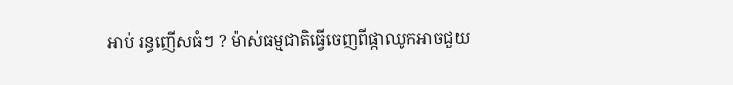អាប់ រន្ធញើសធំៗ ? ម៉ាស់ធម្មជាតិធ្វើចេញពីផ្កាឈូកអាចជួយ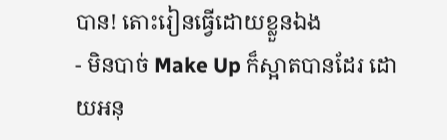បាន! តោះរៀនធ្វើដោយខ្លួនឯង
- មិនបាច់ Make Up ក៏ស្អាតបានដែរ ដោយអនុ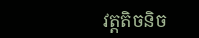វត្តតិចនិច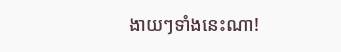ងាយៗទាំងនេះណា!